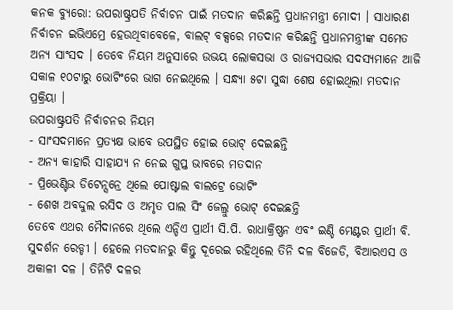କନକ ବ୍ୟୁରୋ: ଉପରାଷ୍ଟ୍ରପତି ନିର୍ବାଚନ ପାଇଁ ମତଦାନ କରିଛନ୍ତି ପ୍ରଧାନମନ୍ତ୍ରୀ ମୋଦୀ । ସାଧାରଣ ନିର୍ବାଚନ ଇଭିଏମ୍ରେ ହେଉଥିବାବେଳେ, ବାଲଟ୍ ବକ୍ସରେ ମତଦାନ କରିଛନ୍ତି ପ୍ରଧାନମନ୍ତ୍ରୀଙ୍କ ସମେତ ଅନ୍ୟ ସାଂସଦ । ତେବେ ନିୟମ ଅନୁସାରେ ଉଭୟ ଲୋକସଭା ଓ ରାଜ୍ୟସଭାର ସଦସ୍ୟମାନେ ଆଜି ସକାଳ ୧୦ଟାରୁ ଭୋଟିଂରେ ଭାଗ ନେଇଥିଲେ । ସନ୍ଧ୍ୟା ୫ଟା ସୁଦ୍ଧା ଶେଷ ହୋଇଥିଲା ମତଦାନ ପ୍ରକ୍ରିୟା ।
ଉପରାଷ୍ଟ୍ରପତି ନିର୍ବାଚନର ନିୟମ
- ସାଂସଦମାନେ ପ୍ରତ୍ୟକ୍ଷ ଭାବେ ଉପସ୍ଥିତ ହୋଇ ଭୋଟ୍ ଦେଇଛନ୍ତି
- ଅନ୍ୟ କାହାରି ସାହାଯ୍ୟ ନ ନେଇ ଗୁପ୍ତ ଭାବରେ ମତଦାନ
- ପ୍ରିଭେଣ୍ଟିଭ ଡିଟେନ୍ସନ୍ରେ ଥିଲେ ପୋଷ୍ଟାଲ ବାଲଟ୍ରେ ଭୋଟିଂ
- ଶେଖ ଅବଦ୍ଦୁଲ ରସିଦ ଓ ଅମୃତ ପାଲ ସିଂ ଜେଲ୍ରୁ ଭୋଟ୍ ଦେଇଛନ୍ତି
ତେବେ ଏଥର ମୈଦାନରେ ଥିଲେ ଏନ୍ଡିଏ ପ୍ରାର୍ଥୀ ସି.ପି. ରାଧାକ୍ରିଷ୍ଣନ ଏବଂ ଇଣ୍ଡି ମେଣ୍ଟର ପ୍ରାର୍ଥୀ ବି. ସୁଦର୍ଶନ ରେଡ୍ଡୀ । ହେଲେ ମତଦାନରୁ କିନ୍ତୁ ଦୂରେଇ ରହିଥିଲେ ତିନି ଦଳ ବିଜେଡି, ବିଆରଏସ ଓ ଅକାଳୀ ଦଳ । ତିନିଟି ଦଳର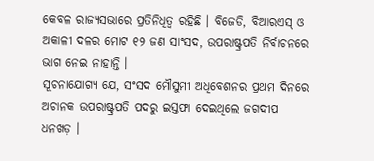କେବଳ ରାଜ୍ୟସଭାରେ ପ୍ରତିନିଧିତ୍ୱ ରହିଛି । ବିଜେଡି, ବିଆରଏସ୍ ଓ ଅକାଳୀ ଦଳର ମୋଟ ୧୨ ଜଣ ସାଂସଦ, ଉପରାଷ୍ଟ୍ରପତି ନିର୍ବାଚନରେ ଭାଗ ନେଇ ନାହାନ୍ତି ।
ସୂଚନାଯୋଗ୍ୟ ଯେ, ସଂସଦ ମୌସୁମୀ ଅଧିବେଶନର ପ୍ରଥମ ଦିନରେ ଅଚାନକ ଉପରାଷ୍ଟ୍ରପତି ପଦରୁ ଇସ୍ତଫା ଦେଇଥିଲେ ଜଗଦୀପ ଧନଖଡ଼ ।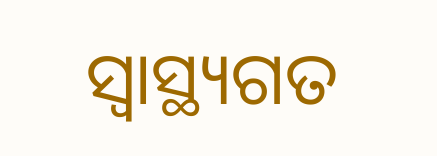ସ୍ୱାସ୍ଥ୍ୟଗତ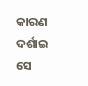କାରଣ ଦର୍ଶାଇ ସେ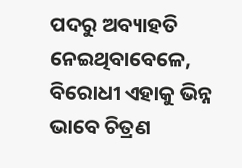ପଦରୁ ଅବ୍ୟାହତି ନେଇଥିବାବେଳେ, ବିରୋଧୀ ଏହାକୁ ଭିନ୍ନ ଭାବେ ଚିତ୍ରଣ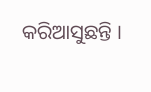କରିଆସୁଛନ୍ତି ।